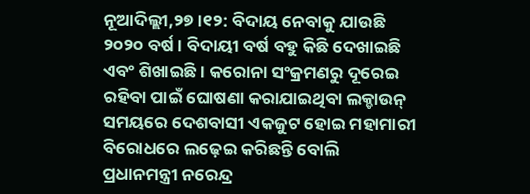ନୂଆଦିଲ୍ଲୀ,୨୭।୧୨: ବିଦାୟ ନେବାକୁ ଯାଉଛି ୨୦୨୦ ବର୍ଷ। ବିଦାୟୀ ବର୍ଷ ବହୁ କିଛି ଦେଖାଇଛି ଏବଂ ଶିଖାଇଛି। କରୋନା ସଂକ୍ରମଣରୁ ଦୂରେଇ ରହିବା ପାଇଁ ଘୋଷଣା କରାଯାଇଥିବା ଲକ୍ଡାଉନ୍ ସମୟରେ ଦେଶବାସୀ ଏକଜୁଟ ହୋଇ ମହାମାରୀ ବିରୋଧରେ ଲଢ଼େଇ କରିଛନ୍ତି ବୋଲି ପ୍ରଧାନମନ୍ତ୍ରୀ ନରେନ୍ଦ୍ର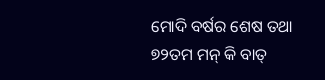ମୋଦି ବର୍ଷର ଶେଷ ତଥା ୭୨ତମ ମନ୍ କି ବାତ୍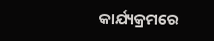କାର୍ଯ୍ୟକ୍ରମରେ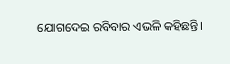ଯୋଗଦେଇ ରବିବାର ଏଭଳି କହିଛନ୍ତି।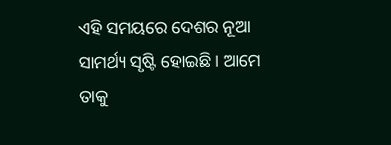ଏହି ସମୟରେ ଦେଶର ନୂଆ ସାମର୍ଥ୍ୟ ସୃଷ୍ଟି ହୋଇଛି। ଆମେ ତାକୁ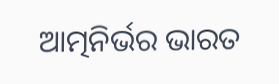ଆତ୍ମନିର୍ଭର ଭାରତ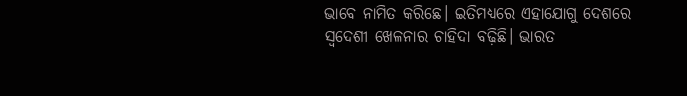ଭାବେ ନାମିତ କରିଛେ। ଇତିମଧ୍ୟରେ ଏହାଯୋଗୁ ଦେଶରେ ସ୍ବଦେଶୀ ଖେଳନାର ଚାହିଦା ବଢ଼ିଛି। ଭାରତ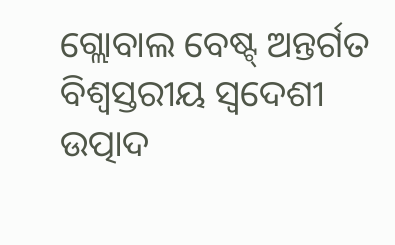ଗ୍ଲୋବାଲ ବେଷ୍ଟ୍ ଅନ୍ତର୍ଗତ ବିଶ୍ୱସ୍ତରୀୟ ସ୍ବଦେଶୀ ଉତ୍ପାଦ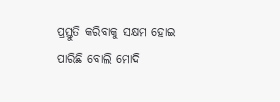ପ୍ରସ୍ତୁତି କରିବାକୁ ସକ୍ଷମ ହୋଇ ପାରିଛି ବୋଲି ମୋଦି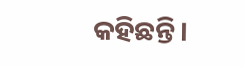କହିଛନ୍ତି।